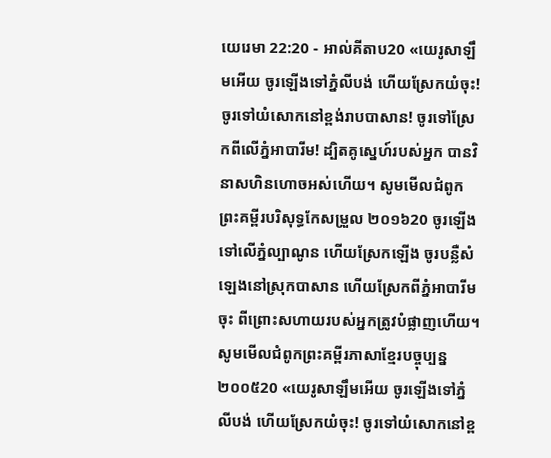យេរេមា 22:20 - អាល់គីតាប20 «យេរូសាឡឹមអើយ ចូរឡើងទៅភ្នំលីបង់ ហើយស្រែកយំចុះ! ចូរទៅយំសោកនៅខ្ពង់រាបបាសាន! ចូរទៅស្រែកពីលើភ្នំអាបារីម! ដ្បិតគូស្នេហ៍របស់អ្នក បានវិនាសហិនហោចអស់ហើយ។ សូមមើលជំពូកព្រះគម្ពីរបរិសុទ្ធកែសម្រួល ២០១៦20 ចូរឡើងទៅលើភ្នំល្បាណូន ហើយស្រែកឡើង ចូរបន្លឺសំឡេងនៅស្រុកបាសាន ហើយស្រែកពីភ្នំអាបារីមចុះ ពីព្រោះសហាយរបស់អ្នកត្រូវបំផ្លាញហើយ។ សូមមើលជំពូកព្រះគម្ពីរភាសាខ្មែរបច្ចុប្បន្ន ២០០៥20 «យេរូសាឡឹមអើយ ចូរឡើងទៅភ្នំលីបង់ ហើយស្រែកយំចុះ! ចូរទៅយំសោកនៅខ្ព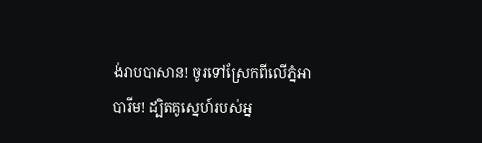ង់រាបបាសាន! ចូរទៅស្រែកពីលើភ្នំអាបារីម! ដ្បិតគូស្នេហ៍របស់អ្ន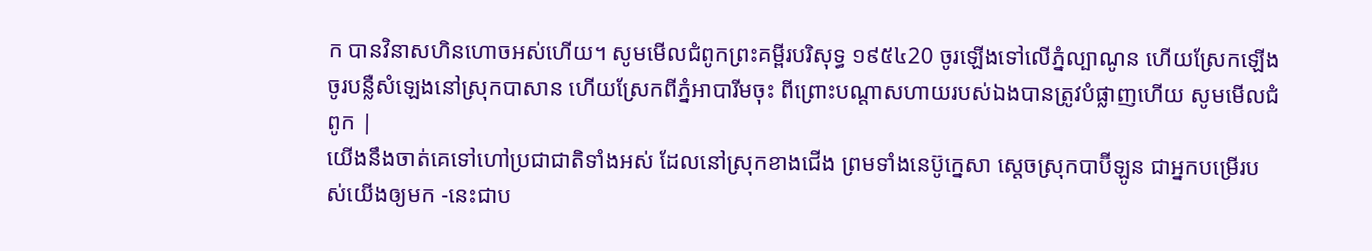ក បានវិនាសហិនហោចអស់ហើយ។ សូមមើលជំពូកព្រះគម្ពីរបរិសុទ្ធ ១៩៥៤20 ចូរឡើងទៅលើភ្នំល្បាណូន ហើយស្រែកឡើង ចូរបន្លឺសំឡេងនៅស្រុកបាសាន ហើយស្រែកពីភ្នំអាបារីមចុះ ពីព្រោះបណ្តាសហាយរបស់ឯងបានត្រូវបំផ្លាញហើយ សូមមើលជំពូក |
យើងនឹងចាត់គេទៅហៅប្រជាជាតិទាំងអស់ ដែលនៅស្រុកខាងជើង ព្រមទាំងនេប៊ូក្នេសា ស្ដេចស្រុកបាប៊ីឡូន ជាអ្នកបម្រើរបស់យើងឲ្យមក -នេះជាប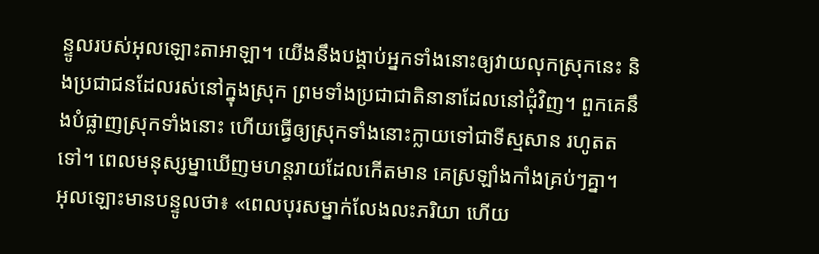ន្ទូលរបស់អុលឡោះតាអាឡា។ យើងនឹងបង្គាប់អ្នកទាំងនោះឲ្យវាយលុកស្រុកនេះ និងប្រជាជនដែលរស់នៅក្នុងស្រុក ព្រមទាំងប្រជាជាតិនានាដែលនៅជុំវិញ។ ពួកគេនឹងបំផ្លាញស្រុកទាំងនោះ ហើយធ្វើឲ្យស្រុកទាំងនោះក្លាយទៅជាទីស្មសាន រហូតតទៅ។ ពេលមនុស្សម្នាឃើញមហន្តរាយដែលកើតមាន គេស្រឡាំងកាំងគ្រប់ៗគ្នា។
អុលឡោះមានបន្ទូលថា៖ «ពេលបុរសម្នាក់លែងលះភរិយា ហើយ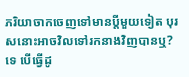ភរិយាចាកចេញទៅមានប្ដីមួយទៀត បុរសនោះអាចវិលទៅរកនាងវិញបានឬ? ទេ បើធ្វើដូ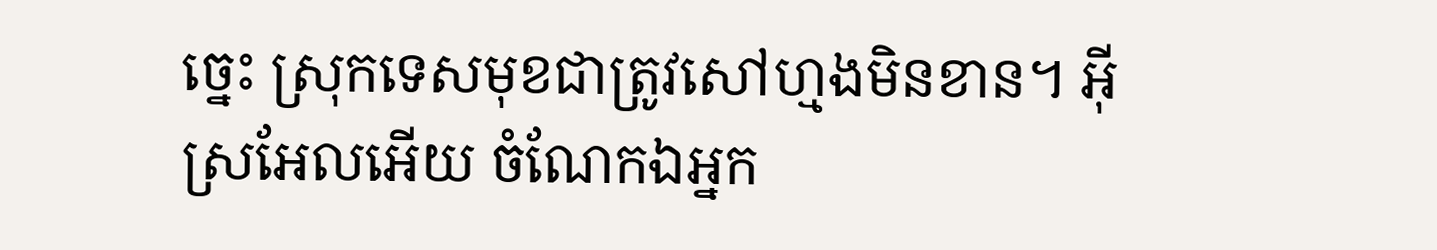ច្នេះ ស្រុកទេសមុខជាត្រូវសៅហ្មងមិនខាន។ អ៊ីស្រអែលអើយ ចំណែកឯអ្នក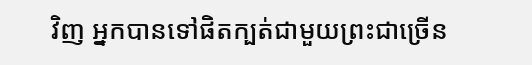វិញ អ្នកបានទៅផិតក្បត់ជាមួយព្រះជាច្រើន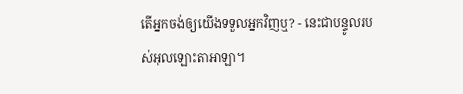តើអ្នកចង់ឲ្យយើងទទួលអ្នកវិញឬ? - នេះជាបន្ទូលរបស់អុលឡោះតាអាឡា។